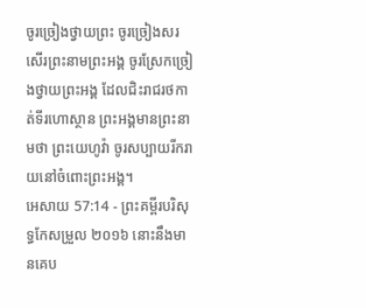ចូរច្រៀងថ្វាយព្រះ ចូរច្រៀងសរសើរព្រះនាមព្រះអង្គ ចូរស្រែកច្រៀងថ្វាយព្រះអង្គ ដែលជិះរាជរថកាត់ទីរហោស្ថាន ព្រះអង្គមានព្រះនាមថា ព្រះយេហូវ៉ា ចូរសប្បាយរីករាយនៅចំពោះព្រះអង្គ។
អេសាយ 57:14 - ព្រះគម្ពីរបរិសុទ្ធកែសម្រួល ២០១៦ នោះនឹងមានគេប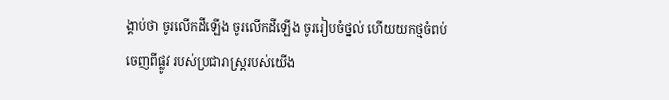ង្គាប់ថា ចូរលើកដីឡើង ចូរលើកដីឡើង ចូររៀបចំថ្នល់ ហើយយកថ្មចំពប់ចេញពីផ្លូវ របស់ប្រជារាស្ត្ររបស់យើង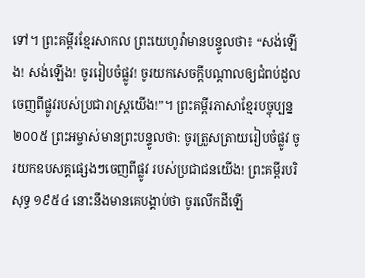ទៅ។ ព្រះគម្ពីរខ្មែរសាកល ព្រះយេហូវ៉ាមានបន្ទូលថា៖ “សង់ឡើង! សង់ឡើង! ចូររៀបចំផ្លូវ! ចូរយកសេចក្ដីបណ្ដាលឲ្យជំពប់ដួលចេញពីផ្លូវរបស់ប្រជារាស្ត្រយើង!”។ ព្រះគម្ពីរភាសាខ្មែរបច្ចុប្បន្ន ២០០៥ ព្រះអម្ចាស់មានព្រះបន្ទូលថា: ចូរត្រួសត្រាយរៀបចំផ្លូវ ចូរយកឧបសគ្គផ្សេងៗចេញពីផ្លូវ របស់ប្រជាជនយើង! ព្រះគម្ពីរបរិសុទ្ធ ១៩៥៤ នោះនឹងមានគេបង្គាប់ថា ចូរលើកដីឡើ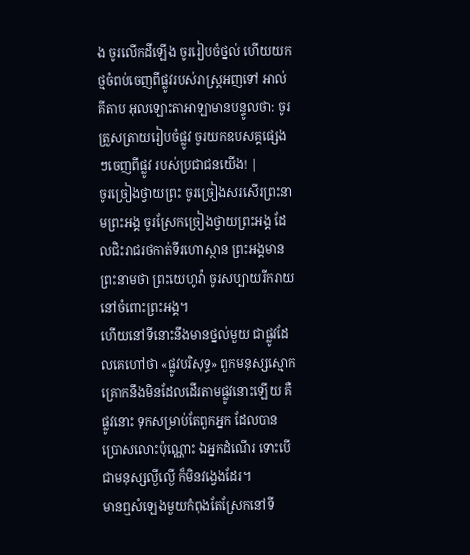ង ចូរលើកដីឡើង ចូររៀបចំថ្នល់ ហើយយកថ្មចំពប់ចេញពីផ្លូវរបស់រាស្ត្រអញទៅ អាល់គីតាប អុលឡោះតាអាឡាមានបន្ទូលថា: ចូរត្រួសត្រាយរៀបចំផ្លូវ ចូរយកឧបសគ្គផ្សេងៗចេញពីផ្លូវ របស់ប្រជាជនយើង! |
ចូរច្រៀងថ្វាយព្រះ ចូរច្រៀងសរសើរព្រះនាមព្រះអង្គ ចូរស្រែកច្រៀងថ្វាយព្រះអង្គ ដែលជិះរាជរថកាត់ទីរហោស្ថាន ព្រះអង្គមានព្រះនាមថា ព្រះយេហូវ៉ា ចូរសប្បាយរីករាយនៅចំពោះព្រះអង្គ។
ហើយនៅទីនោះនឹងមានថ្នល់មួយ ជាផ្លូវដែលគេហៅថា «ផ្លូវបរិសុទ្ធ» ពួកមនុស្សស្មោកគ្រោកនឹងមិនដែលដើរតាមផ្លូវនោះឡើយ គឺផ្លូវនោះ ទុកសម្រាប់តែពួកអ្នក ដែលបានប្រោសលោះប៉ុណ្ណោះ ឯអ្នកដំណើរ ទោះបើជាមនុស្សល្ងីល្ងើ ក៏មិនវង្វេងដែរ។
មានឮសំឡេងមួយកំពុងតែស្រែកនៅទី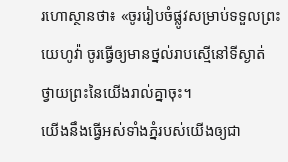រហោស្ថានថា៖ «ចូររៀបចំផ្លូវសម្រាប់ទទួលព្រះយេហូវ៉ា ចូរធ្វើឲ្យមានថ្នល់រាបស្មើនៅទីស្ងាត់ ថ្វាយព្រះនៃយើងរាល់គ្នាចុះ។
យើងនឹងធ្វើអស់ទាំងភ្នំរបស់យើងឲ្យជា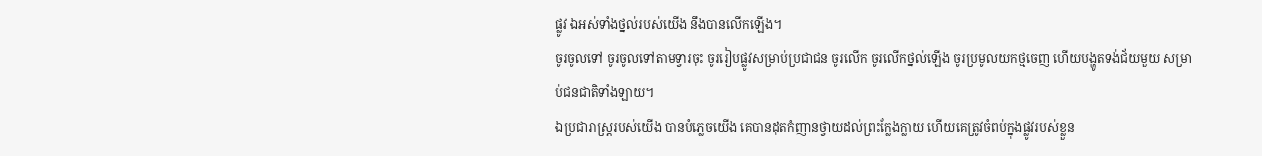ផ្លូវ ឯអស់ទាំងថ្នល់របស់យើង នឹងបានលើកឡើង។
ចូរចូលទៅ ចូរចូលទៅតាមទ្វារចុះ ចូររៀបផ្លូវសម្រាប់ប្រជាជន ចូរលើក ចូរលើកថ្នល់ឡើង ចូរប្រមូលយកថ្មចេញ ហើយបង្ហូតទង់ជ័យមួយ សម្រាប់ជនជាតិទាំងឡាយ។
ឯប្រជារាស្ត្ររបស់យើង បានបំភ្លេចយើង គេបានដុតកំញានថ្វាយដល់ព្រះក្លែងក្លាយ ហើយគេត្រូវចំពប់ក្នុងផ្លូវរបស់ខ្លួន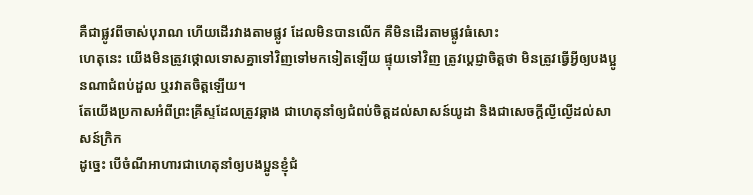គឺជាផ្លូវពីចាស់បុរាណ ហើយដើរវាងតាមផ្លូវ ដែលមិនបានលើក គឺមិនដើរតាមផ្លូវធំសោះ
ហេតុនេះ យើងមិនត្រូវថ្កោលទោសគ្នាទៅវិញទៅមកទៀតឡើយ ផ្ទុយទៅវិញ ត្រូវប្ដេជ្ញាចិត្តថា មិនត្រូវធ្វើអ្វីឲ្យបងប្អូនណាជំពប់ដួល ឬរវាតចិត្តឡើយ។
តែយើងប្រកាសអំពីព្រះគ្រីស្ទដែលត្រូវឆ្កាង ជាហេតុនាំឲ្យជំពប់ចិត្តដល់សាសន៍យូដា និងជាសេចក្តីល្ងីល្ងើដល់សាសន៍ក្រិក
ដូច្នេះ បើចំណីអាហារជាហេតុនាំឲ្យបងប្អូនខ្ញុំជំ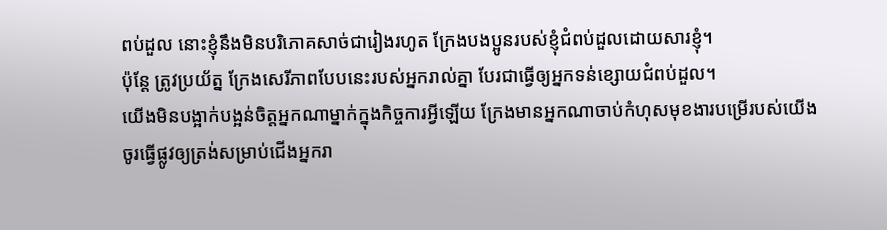ពប់ដួល នោះខ្ញុំនឹងមិនបរិភោគសាច់ជារៀងរហូត ក្រែងបងប្អូនរបស់ខ្ញុំជំពប់ដួលដោយសារខ្ញុំ។
ប៉ុន្តែ ត្រូវប្រយ័ត្ន ក្រែងសេរីភាពបែបនេះរបស់អ្នករាល់គ្នា បែរជាធ្វើឲ្យអ្នកទន់ខ្សោយជំពប់ដួល។
យើងមិនបង្អាក់បង្អន់ចិត្តអ្នកណាម្នាក់ក្នុងកិច្ចការអ្វីឡើយ ក្រែងមានអ្នកណាចាប់កំហុសមុខងារបម្រើរបស់យើង
ចូរធ្វើផ្លូវឲ្យត្រង់សម្រាប់ជើងអ្នករា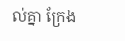ល់គ្នា ក្រែង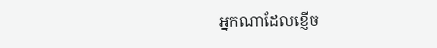អ្នកណាដែលខ្ញើច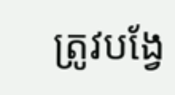ត្រូវបង្វែ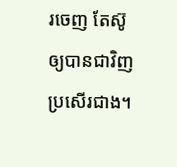រចេញ តែស៊ូឲ្យបានជាវិញប្រសើរជាង។